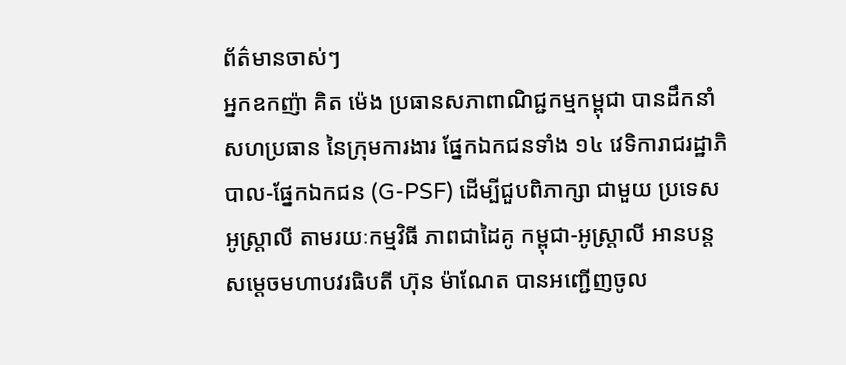ព័ត៌មានចាស់ៗ
អ្នកឧកញ៉ា គិត ម៉េង ប្រធានសភាពាណិជ្ជកម្មកម្ពុជា បានដឹកនាំ សហប្រធាន នៃក្រុមការងារ ផ្នែកឯកជនទាំង ១៤ វេទិការាជរដ្ឋាភិបាល-ផ្នែកឯកជន (G-PSF) ដើម្បីជួបពិភាក្សា ជាមួយ ប្រទេសអូស្ត្រាលី តាមរយៈកម្មវិធី ភាពជាដៃគូ កម្ពុជា-អូស្ត្រាលី អានបន្ត
សម្ដេចមហាបវរធិបតី ហ៊ុន ម៉ាណែត បានអញ្ជើញចូល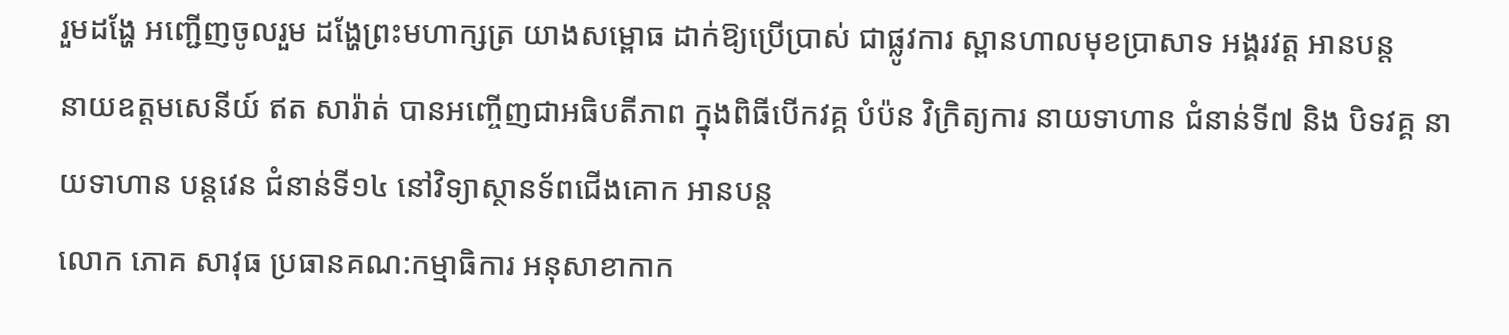រួមដង្ហែ អញ្ជើញចូលរួម ដង្ហែព្រះមហាក្សត្រ យាងសម្ពោធ ដាក់ឱ្យប្រើប្រាស់ ជាផ្លូវការ ស្ពានហាលមុខប្រាសាទ អង្គរវត្ត អានបន្ត
នាយឧត្តមសេនីយ៍ ឥត សារ៉ាត់ បានអញ្ចើញជាអធិបតីភាព ក្នុងពិធីបើកវគ្គ បំប៉ន វិក្រិត្យការ នាយទាហាន ជំនាន់ទី៧ និង បិទវគ្គ នាយទាហាន បន្តវេន ជំនាន់ទី១៤ នៅវិទ្យាស្ថានទ័ពជើងគោក អានបន្ត
លោក ភោគ សាវុធ ប្រធានគណ:កម្មាធិការ អនុសាខាកាក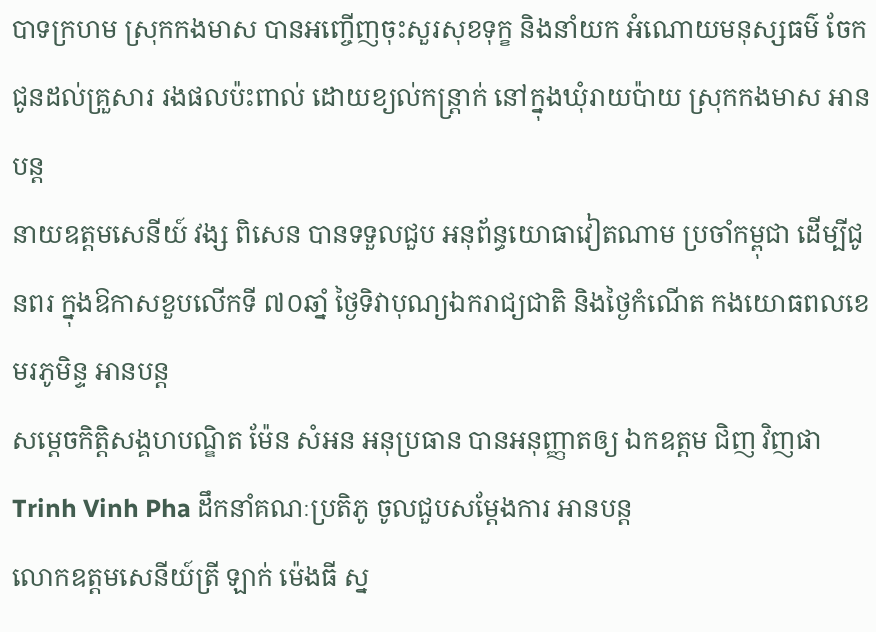បាទក្រហម ស្រុកកងមាស បានអញ្ចើញចុះសួរសុខទុក្ខ និងនាំយក អំណោយមនុស្សធម៌ ចែកជូនដល់គ្រួសារ រងផលប៉ះពាល់ ដោយខ្យល់កន្រ្តាក់ នៅក្នុងឃុំរាយប៉ាយ ស្រុកកងមាស អានបន្ត
នាយឧត្ដមសេនីយ៍ វង្ស ពិសេន បានទទួលជួប អនុព័ន្ធយោធាវៀតណាម ប្រចាំកម្ពុជា ដើម្បីជូនពរ ក្នុងឱកាសខួបលើកទី ៧០ឆាំ្ន ថ្ងៃទិវាបុណ្យឯករាជ្យជាតិ និងថ្ងៃកំណើត កងយោធពលខេមរភូមិន្ទ អានបន្ត
សម្តេចកិត្តិសង្គហបណ្ឌិត ម៉ែន សំអន អនុប្រធាន បានអនុញ្ញាតឲ្យ ឯកឧត្តម ជិញ វិញផា Trinh Vinh Pha ដឹកនាំគណៈប្រតិភូ ចូលជួបសម្តែងការ អានបន្ត
លោកឧត្តមសេនីយ៍ត្រី ឡាក់ ម៉េងធី ស្ន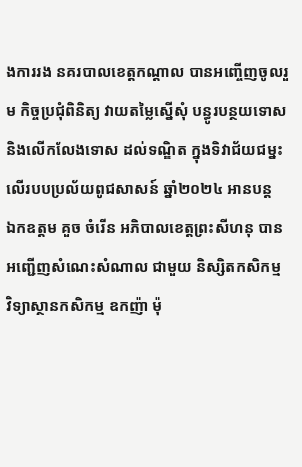ងការរង នគរបាលខេត្តកណ្ដាល បានអញ្ចើញចូលរួម កិច្ចប្រជុំពិនិត្យ វាយតម្លៃស្នើសុំ បន្ធូរបន្ថយទោស និងលើកលែងទោស ដល់ទណ្ឌិត ក្នុងទិវាជ័យជម្នះ លើរបបប្រល័យពូជសាសន៍ ឆ្នាំ២០២៤ អានបន្ត
ឯកឧត្តម គួច ចំរើន អភិបាលខេត្តព្រះសីហនុ បានអញ្ជើញសំណេះសំណាល ជាមួយ និស្សិតកសិកម្ម វិទ្យាស្ថានកសិកម្ម ឧកញ៉ា ម៉ុ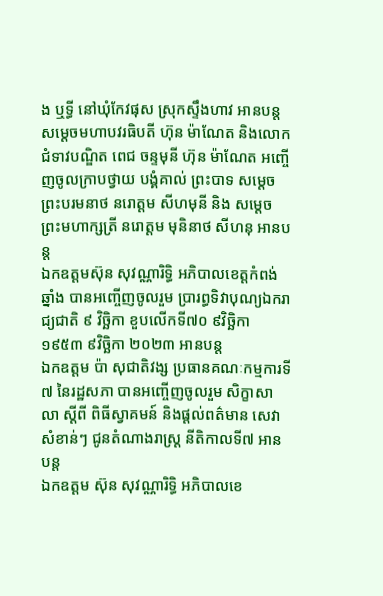ង ឬទ្ធី នៅឃុំកែវផុស ស្រុកស្ទឹងហាវ អានបន្ត
សម្ដេចមហាបវរធិបតី ហ៊ុន ម៉ាណែត និងលោកជំទាវបណ្ឌិត ពេជ ចន្ទមុនី ហ៊ុន ម៉ាណែត អញ្ចើញចូលក្រាបថ្វាយ បង្គំគាល់ ព្រះបាទ សម្តេចព្រះបរមនាថ នរោត្តម សីហមុនី និង សម្តេចព្រះមហាក្សត្រី នរោត្តម មុនិនាថ សីហនុ អានបន្ត
ឯកឧត្តមស៊ុន សុវណ្ណារិទ្ធិ អភិបាលខេត្តកំពង់ឆ្នាំង បានអញ្ចើញចូលរួម ប្រារព្ធទិវាបុណ្យឯករាជ្យជាតិ ៩ វិច្ឆិកា ខួបលើកទី៧០ ៩វិច្ឆិកា ១៩៥៣ ៩វិច្ឆិកា ២០២៣ អានបន្ត
ឯកឧត្តម ប៉ា សុជាតិវង្ស ប្រធានគណៈកម្មការទី៧ នៃរដ្ឋសភា បានអញ្ចើញចូលរួម សិក្ខាសាលា ស្តីពី ពិធីស្វាគមន៍ និងផ្តល់ពត៌មាន សេវាសំខាន់ៗ ជូនតំណាងរាស្រ្ត នីតិកាលទី៧ អានបន្ត
ឯកឧត្ដម ស៊ុន សុវណ្ណារិទ្ធិ អភិបាលខេ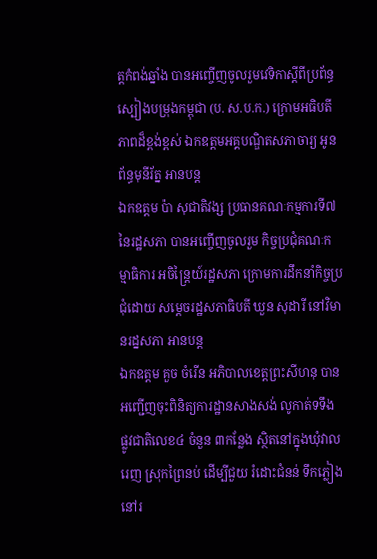ត្តកំពង់ឆ្នាំង បានអញ្ចើញចូលរួមវេទិកាស្តីពីប្រព័ន្ធស្បៀងបម្រុងកម្ពុជា (ប. ស.ប.ក.) ក្រោមអធិបតីភាពដ៏ខ្ពង់ខ្ពស់ ឯកឧត្តមអគ្គបណ្ឌិតសភាចារ្យ អូន ព័ន្ធមុនីរ័ត្ន អានបន្ត
ឯកឧត្តម ប៉ា សុជាតិវង្ស ប្រធានគណៈកម្មការទី៧ នៃរដ្ឋសភា បានអញ្ចើញចូលរួម កិច្ចប្រជុំគណៈកម្មាធិការ អចិន្ត្រៃយ៍រដ្ឋសភា ក្រោមការដឹកនាំកិច្ចប្រជុំដោយ សម្តេចរដ្ឋសភាធិបតី ឃួន សុដារី នៅវិមានរដ្នសភា អានបន្ត
ឯកឧត្តម គួច ចំរើន អភិបាលខេត្តព្រះសីហនុ បានអញ្ជើញចុះពិនិត្យការដ្ឋានសាងសង់ លូកាត់ទទឹង ផ្លូវជាតិលេខ៤ ចំនួន ៣កន្លែង ស្ថិតនៅក្នុងឃុំវាលរេញ ស្រុកព្រៃនប់ ដើម្បីជួយ រំដោះជំនន់ ទឹកភ្លៀង នៅរ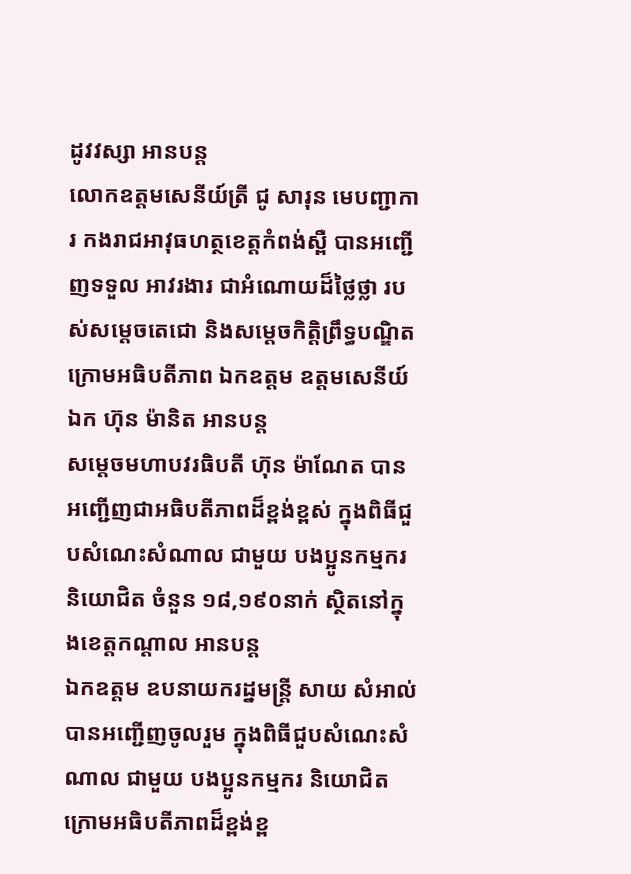ដូវវស្សា អានបន្ត
លោកឧត្តមសេនីយ៍ត្រី ជូ សារុន មេបញ្ជាការ កងរាជអាវុធហត្ថខេត្តកំពង់ស្ពឺ បានអញ្ជើញទទួល អាវរងារ ជាអំណោយដ៏ថ្លៃថ្លា របស់សម្តេចតេជោ និងសម្តេចកិត្តិព្រឹទ្ធបណ្ឌិត ក្រោមអធិបតីភាព ឯកឧត្តម ឧត្តមសេនីយ៍ឯក ហ៊ុន ម៉ានិត អានបន្ត
សម្តេចមហាបវរធិបតី ហ៊ុន ម៉ាណែត បានអញ្ជើញជាអធិបតីភាពដ៏ខ្ពង់ខ្ពស់ ក្នុងពិធីជួបសំណេះសំណាល ជាមួយ បងប្អូនកម្មករ និយោជិត ចំនួន ១៨,១៩០នាក់ ស្ថិតនៅក្នុងខេត្តកណ្ដាល អានបន្ត
ឯកឧត្តម ឧបនាយករដ្នមន្ត្រី សាយ សំអាល់ បានអញ្ជើញចូលរួម ក្នុងពិធីជួបសំណេះសំណាល ជាមួយ បងប្អូនកម្មករ និយោជិត ក្រោមអធិបតីភាពដ៏ខ្ពង់ខ្ព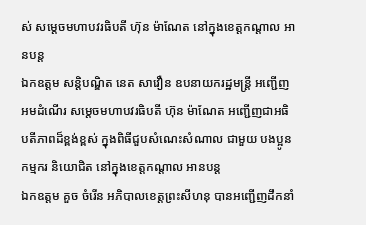ស់ សម្តេចមហាបវរធិបតី ហ៊ុន ម៉ាណែត នៅក្នុងខេត្តកណ្តាល អានបន្ត
ឯកឧត្តម សន្តិបណ្ឌិត នេត សាវឿន ឧបនាយករដ្ឋមន្រ្តី អញ្ជើញអមដំណើរ សម្តេចមហាបវរធិបតី ហ៊ុន ម៉ាណែត អញ្ជើញជាអធិបតីភាពដ៏ខ្ពង់ខ្ពស់ ក្នុងពិធីជួបសំណេះសំណាល ជាមួយ បងប្អូនកម្មករ និយោជិត នៅក្នុងខេត្តកណ្តាល អានបន្ត
ឯកឧត្តម គួច ចំរើន អភិបាលខេត្តព្រះសីហនុ បានអញ្ជើញដឹកនាំ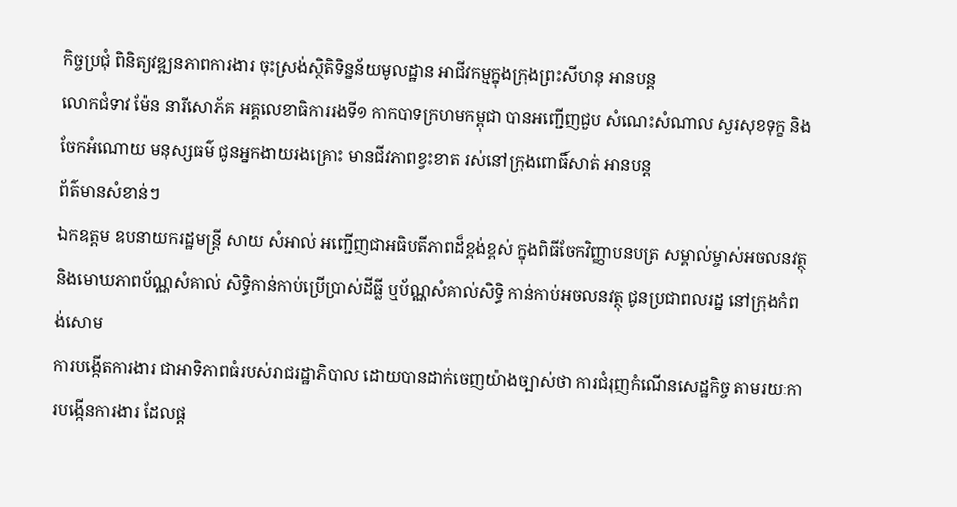កិច្ចប្រជុំ ពិនិត្យវឌ្ឍនភាពការងារ ចុះស្រង់ស្ថិតិទិន្នន័យមូលដ្ឋាន អាជីវកម្មក្នុងក្រុងព្រះសីហនុ អានបន្ត
លោកជំទាវ ម៉ែន នារីសោភ័គ អគ្គលេខាធិការរងទី១ កាកបាទក្រហមកម្ពុជា បានអញ្ជេីញជួប សំណេះសំណាល សួរសុខទុក្ខ និងចែកអំណោយ មនុស្សធម៌ ជូនអ្នកងាយរងគ្រោះ មានជីវភាពខ្វះខាត រស់នៅក្រុងពោធិ៍សាត់ អានបន្ត
ព័ត៌មានសំខាន់ៗ
ឯកឧត្តម ឧបនាយករដ្ឋមន្ត្រី សាយ សំអាល់ អញ្ជើញជាអធិបតីភាពដ៏ខ្ពង់ខ្ពស់ ក្នុងពិធីចែកវិញ្ញាបនបត្រ សម្គាល់ម្ចាស់អចលនវត្ថុ និងមោឃភាពប័ណ្ណសំគាល់ សិទ្ធិកាន់កាប់ប្រើប្រាស់ដីធ្លី ឬប័ណ្ណសំគាល់សិទ្ធិ កាន់កាប់អចលនវត្ថុ ជូនប្រជាពលរដ្ន នៅក្រុងកំពង់សោម
ការបង្កើតការងារ ជាអាទិភាពធំរបស់រាជរដ្ឋាភិបាល ដោយបានដាក់ចេញយ៉ាងច្បាស់ថា ការជំរុញកំណើនសេដ្ឋកិច្ច តាមរយៈការបង្កើនការងារ ដែលផ្ត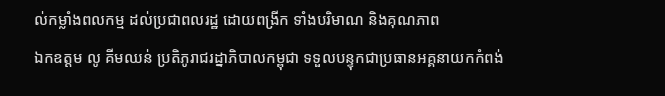ល់កម្លាំងពលកម្ម ដល់ប្រជាពលរដ្ឋ ដោយពង្រីក ទាំងបរិមាណ និងគុណភាព
ឯកឧត្តម លូ គីមឈន់ ប្រតិភូរាជរដ្នាភិបាលកម្ពុជា ទទួលបន្ទុកជាប្រធានអគ្គនាយកកំពង់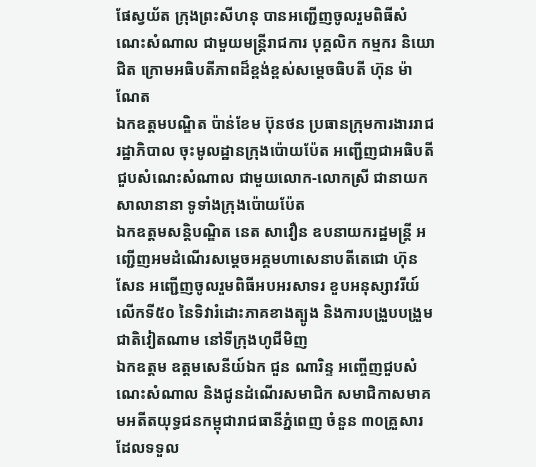ផែស្វយ័ត ក្រុងព្រះសីហនុ បានអញ្ជើញចូលរួមពិធីសំណេះសំណាល ជាមួយមន្ត្រីរាជការ បុគ្គលិក កម្មករ និយោជិត ក្រោមអធិបតីភាពដ៏ខ្ពង់ខ្ពស់សម្តេចធិបតី ហ៊ុន ម៉ាណែត
ឯកឧត្តមបណ្ឌិត ប៉ាន់ខែម ប៊ុនថន ប្រធានក្រុមការងាររាជរដ្ឋាភិបាល ចុះមូលដ្ឋានក្រុងប៉ោយប៉ែត អញ្ជេីញជាអធិបតីជួបសំណេះសំណាល ជាមួយលោក-លោកស្រី ជានាយកសាលានានា ទូទាំងក្រុងប៉ោយប៉ែត
ឯកឧត្តមសន្តិបណ្ឌិត នេត សាវឿន ឧបនាយករដ្ឋមន្រ្តី អញ្ជើញអមដំណើរសម្តេចអគ្គមហាសេនាបតីតេជោ ហ៊ុន សែន អញ្ជើញចូលរួមពិធីអបអរសាទរ ខួបអនុស្សាវរីយ៍លើកទី៥០ នៃទិវារំដោះភាគខាងត្បូង និងការបង្រួបបង្រួមជាតិវៀតណាម នៅទីក្រុងហូជីមិញ
ឯកឧត្តម ឧត្តមសេនីយ៍ឯក ជួន ណារិន្ទ អញ្ចើញជួបសំណេះសំណាល និងជូនដំណើរសមាជិក សមាជិកាសមាគមអតីតយុទ្ធជនកម្ពុជារាជធានីភ្នំពេញ ចំនួន ៣០គ្រួសារ ដែលទទួល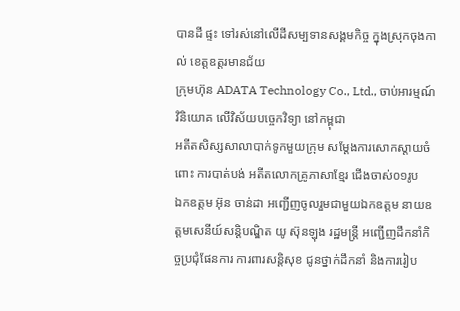បានដី ផ្ទះ ទៅរស់នៅលើដីសម្បទានសង្គមកិច្ច ក្នុងស្រុកចុងកាល់ ខេត្តឧត្តរមានជ័យ
ក្រុមហ៊ុន ADATA Technology Co., Ltd., ចាប់អារម្មណ៍វិនិយោគ លើវិស័យបច្ចេកវិទ្យា នៅកម្ពុជា
អតីតសិស្សសាលាបាក់ទូកមួយក្រុម សម្តែងការសោកស្តាយចំពោះ ការបាត់បង់ អតីតលោកគ្រូភាសាខ្មែរ ជើងចាស់០១រូប
ឯកឧត្តម អ៊ុន ចាន់ដា អញ្ជើញចូលរួមជាមួយឯកឧត្តម នាយឧត្តមសេនីយ៍សន្តិបណ្ឌិត យូ ស៊ុនឡុង រដ្ឋមន្ត្រី អញ្ជើញដឹកនាំកិច្ចប្រជុំផែនការ ការពារសន្តិសុខ ជូនថ្នាក់ដឹកនាំ និងការរៀប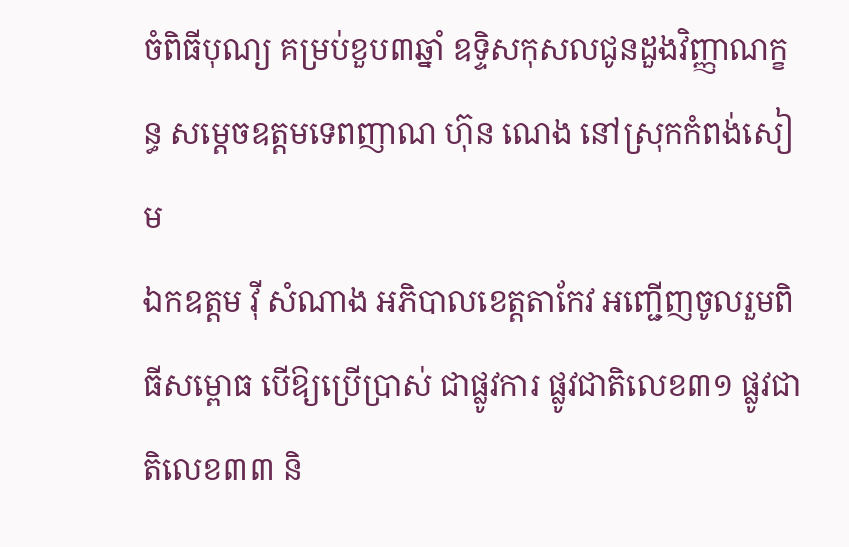ចំពិធីបុណ្យ គម្រប់ខួប៣ឆ្នាំ ឧទ្ទិសកុសលជូនដួងវិញ្ញាណក្ខន្ធ សម្ដេចឧត្តមទេពញាណ ហ៊ុន ណេង នៅស្រុកកំពង់សៀម
ឯកឧត្តម វ៉ី សំណាង អភិបាលខេត្តតាកែវ អញ្ជើញចូលរួមពិធីសម្ពោធ បើឱ្យប្រើប្រាស់ ជាផ្លូវការ ផ្លូវជាតិលេខ៣១ ផ្លូវជាតិលេខ៣៣ និ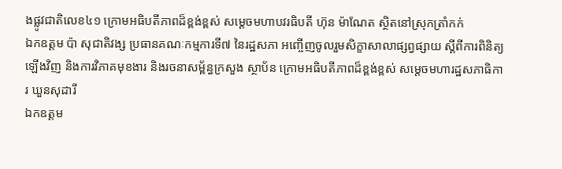ងផ្លូវជាតិលេខ៤១ ក្រោមអធិបតីភាពដ៏ខ្ពង់ខ្ពស់ សម្តេចមហាបវរធិបតី ហ៊ុន ម៉ាណែត ស្ថិតនៅស្រុកត្រាំកក់
ឯកឧត្តម ប៉ា សុជាតិវង្ស ប្រធានគណៈកម្មការទី៧ នៃរដ្ឋសភា អញ្ចើញចូលរួមសិក្ខាសាលាផ្សព្វផ្សាយ ស្តីពីការពិនិត្យឡើងវិញ និងការវិភាគមុខងារ និងរចនាសម្ព័ន្ធក្រសួង ស្ថាប័ន ក្រោមអធិបតីភាពដ៏ខ្ពង់ខ្ពស់ សម្តេចមហារដ្ឋសភាធិការ ឃួនសុដារី
ឯកឧត្តម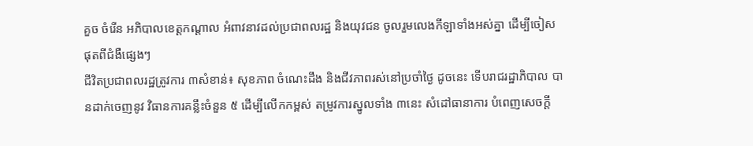គួច ចំរើន អភិបាលខេត្តកណ្ដាល អំពាវនាវដល់ប្រជាពលរដ្ឋ និងយុវជន ចូលរួមលេងកីឡាទាំងអស់គ្នា ដើម្បីចៀសផុតពីជំងឺផ្សេងៗ
ជីវិតប្រជាពលរដ្ឋត្រូវការ ៣សំខាន់៖ សុខភាព ចំណេះដឹង និងជីវភាពរស់នៅប្រចាំថ្ងៃ ដូចនេះ ទើបរាជរដ្ឋាភិបាល បានដាក់ចេញនូវ វិធានការគន្លឹះចំនួន ៥ ដើម្បីលើកកម្ពស់ តម្រូវការស្នូលទាំង ៣នេះ សំដៅធានាការ បំពេញសេចក្តី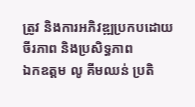ត្រូវ និងការអភិវឌ្ឍប្រកបដោយចីរភាព និងប្រសិទ្ធភាព
ឯកឧត្តម លូ គីមឈន់ ប្រតិ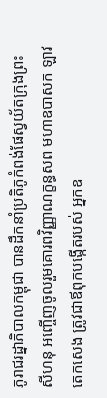ភូរាជរដ្នាភិបាលកម្ពុជា បានដឹកនាំប្រតិភូកំពង់ផែស្វយ័តក្រុងព្រះសីហនុ អញ្ចើញចូលរួមគោរពវិញ្ញាណក្ខន្ធសព មហាឧបាសក ឡាវ តេកសេង ត្រូវជាឪពុកបង្កើតរបស់ អ្នកឧ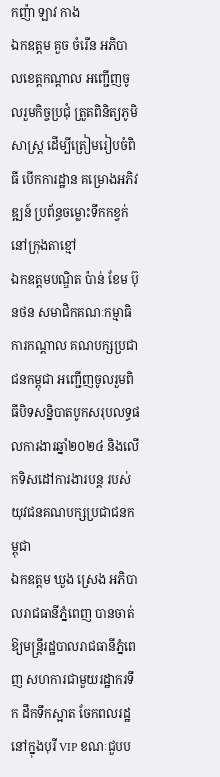កញ៉ា ឡាវ កាង
ឯកឧត្តម គួច ចំរើន អភិបាលខេត្តកណ្តាល អញ្ជើញចូលរួមកិច្ចប្រជុំ ត្រួតពិនិត្យភូមិសាស្ត្រ ដើម្បីត្រៀមរៀបចំពិធី បើកការដ្ឋាន គម្រោងអភិវឌ្ឍន៍ ប្រព័ន្ធចម្លោះទឹកកខ្វក់ នៅក្រុងតាខ្មៅ
ឯកឧត្តមបណ្ឌិត ប៉ាន់ ខែម ប៊ុនថន សមាជិកគណៈកម្មាធិការកណ្តាល គណបក្សប្រជាជនកម្ពុជា អញ្ជើញចូលរួមពិធីបិទសន្និបាតបូកសរុបលទ្ធផលការងារឆ្នាំ២០២៤ និងលើកទិសដៅការងារបន្ត របស់យុវជនគណបក្សប្រជាជនកម្ពុជា
ឯកឧត្តម ឃួង ស្រេង អភិបាលរាជធានីភ្នំពេញ បានចាត់ឱ្យមន្ត្រីរដ្ឋបាលរាជធានីភ្នំពេញ សហការជាមួយរដ្ឋាករទឹក ដឹកទឹកស្អាត ចែកពលរដ្ឋ នៅក្នុងបុរី VIP ខណៈជួបប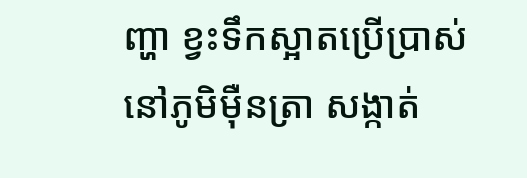ញ្ហា ខ្វះទឹកស្អាតប្រើប្រាស់ នៅភូមិម៉ឺនត្រា សង្កាត់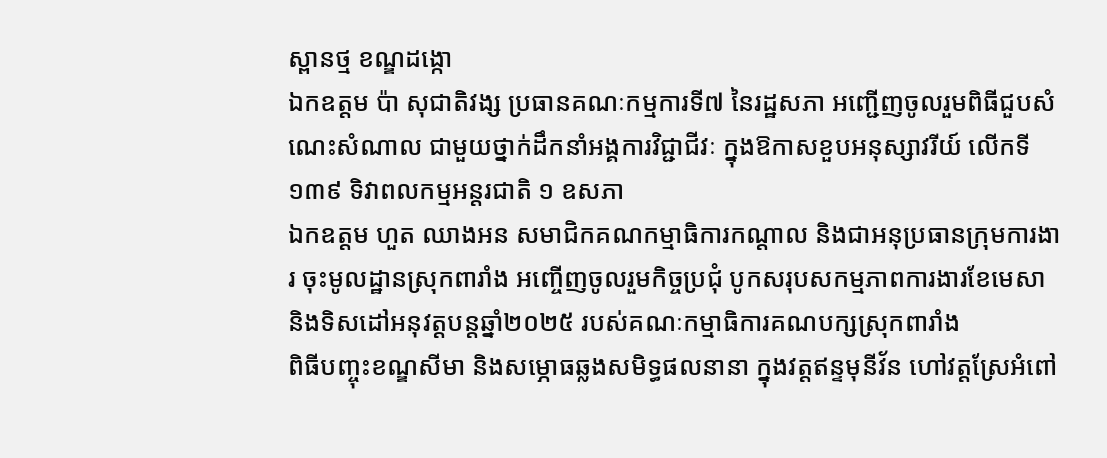ស្ពានថ្ម ខណ្ឌដង្កោ
ឯកឧត្តម ប៉ា សុជាតិវង្ស ប្រធានគណៈកម្មការទី៧ នៃរដ្ឋសភា អញ្ជើញចូលរួមពិធីជួបសំណេះសំណាល ជាមួយថ្នាក់ដឹកនាំអង្គការវិជ្ជាជីវៈ ក្នុងឱកាសខួបអនុស្សាវរីយ៍ លើកទី១៣៩ ទិវាពលកម្មអន្តរជាតិ ១ ឧសភា
ឯកឧត្តម ហួត ឈាងអន សមាជិកគណកម្មាធិការកណ្ដាល និងជាអនុប្រធានក្រុមការងារ ចុះមូលដ្ឋានស្រុកពារាំង អញ្ចើញចូលរួមកិច្ចប្រជុំ បូកសរុបសកម្មភាពការងារខែមេសា និងទិសដៅអនុវត្តបន្តឆ្នាំ២០២៥ របស់គណៈកម្មាធិការគណបក្សស្រុកពារាំង
ពិធីបញ្ចុះខណ្ឌសីមា និងសម្ភោធឆ្លងសមិទ្ធផលនានា ក្នុងវត្តឥន្ទមុនីវ័ន ហៅវត្តស្រែអំពៅ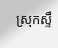ស្រុកស្ទឹ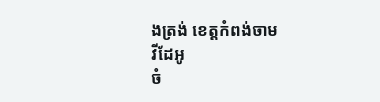ងត្រង់ ខេត្តកំពង់ចាម
វីដែអូ
ចំ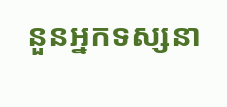នួនអ្នកទស្សនា